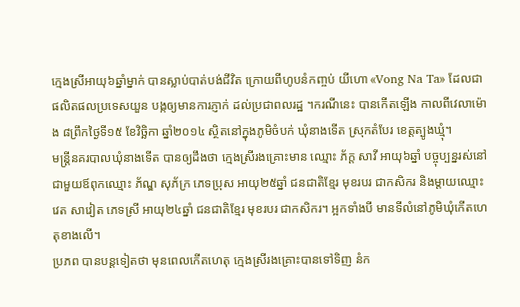ក្មេងស្រីអាយុ៦ឆ្នាំម្នាក់ បានស្លាប់បាត់បង់ជីវិត ក្រោយពីហូបនំកញ្ចប់ យីហោ «Vong Na Ta» ដែលជាផលិតផលប្រទេសយួន បង្កឲ្យមានការភ្ញាក់ ដល់ប្រជាពលរដ្ឋ ។ករណីនេះ បានកើតឡើង កាលពីវេលាម៉ោង ៨ព្រឹកថ្ងៃទី១៥ ខែវិច្ឆិកា ឆ្នាំ២០១៤ ស្ថិតនៅក្នុងភូមិចំបក់ ឃុំនាងទើត ស្រុកតំបែរ ខេត្តត្បូងឃ្មុំ។
មន្ត្រីនគរបាលឃុំនាងទើត បានឲ្យដឹងថា ក្មេងស្រីរងគ្រោះមាន ឈ្មោះ ភ័ក្ត សាវី អាយុ៦ឆ្នាំ បច្ចុប្បន្នរស់នៅជាមួយឪពុកឈ្មោះ ភ័ណ្ឌ សុភ័ក្រ ភេទប្រុស អាយុ២៥ឆ្នាំ ជនជាតិខ្មែរ មុខរបរ ជាកសិករ និងម្តាយឈ្មោះ វេត សាវៀត ភេទស្រី អាយុ២៤ឆ្នាំ ជនជាតិខ្មែរ មុខរបរ ជាកសិករ។ អ្អកទាំងបី មានទីលំនៅភូមិឃុំកើតហេតុខាងលើ។
ប្រភព បានបន្តទៀតថា មុនពេលកើតហេតុ ក្មេងស្រីរងគ្រោះបានទៅទិញ នំក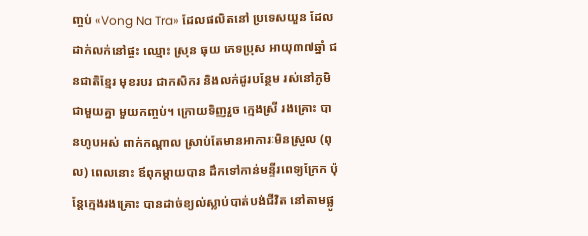ញ្ចប់ «Vong Na Tra» ដែលផលិតនៅ ប្រទេសយួន ដែលដាក់លក់នៅផ្ចះ ឈ្មោះ ស្រុន ធុយ ភេទប្រុស អាយុ៣៧ឆ្នាំ ជនជាតិខ្មែរ មុខរបរ ជាកសិករ និងលក់ដូរបន្ថែម រស់នៅភូមិជាមួយគ្នា មួយកញ្ចប់។ ក្រោយទិញរួច ក្មេងស្រី រងគ្រោះ បានហូបអស់ ពាក់កណ្តាល ស្រាប់តែមានអាការៈមិនស្រួល (ពុល) ពេលនោះ ឪពុកម្តាយបាន ដឹកទៅកាន់មន្ទីរពេទ្យក្រែក ប៉ុន្តែក្មេងរងគ្រោះ បានដាច់ខ្យល់ស្លាប់បាត់បង់ជីវិត នៅតាមផ្លូ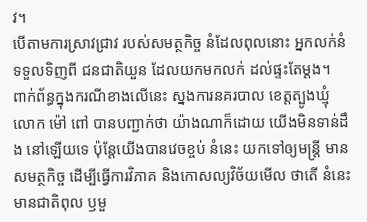វ។
បើតាមការស្រាវជ្រាវ របស់សមត្ថកិច្ច នំដែលពុលនោះ អ្នកលក់នំ ទទួលទិញពី ជនជាតិយួន ដែលយកមកលក់ ដល់ផ្ទះតែម្តង។
ពាក់ព័ន្ធក្នុងករណីខាងលើនេះ ស្នងការនគរបាល ខេត្តត្បូងឃ្មុំ លោក ម៉ៅ ពៅ បានបញ្ជាក់ថា យ៉ាងណាក៏ដោយ យើងមិនទាន់ដឹង នៅឡើយទេ ប៉ុន្តែយើងបានវេចខ្ចប់ នំនេះ យកទៅឲ្យមន្ត្រី មានសមត្ថកិច្ច ដើម្បីធ្វើការវិភាគ និងកោសល្យវិច័យមើល ថាតើ នំនេះមានជាតិពុល ឫមួ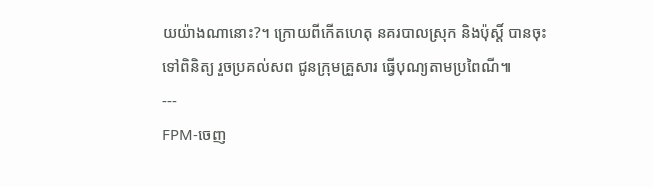យយ៉ាងណានោះ?។ ក្រោយពីកើតហេតុ នគរបាលស្រុក និងប៉ុស្ដិ៍ បានចុះទៅពិនិត្យ រួចប្រគល់សព ជូនក្រុមគ្រួសារ ធ្វើបុណ្យតាមប្រពៃណី៕
---
FPM-ចេញ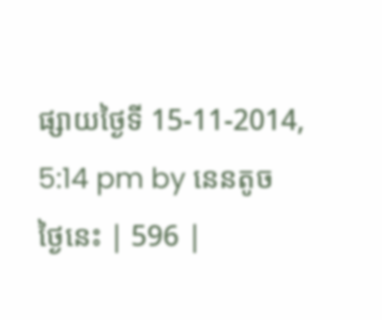ផ្សាយថ្ងៃទី 15-11-2014, 5:14 pm by នេនតូច
ថ្ងៃនេះ | 596 |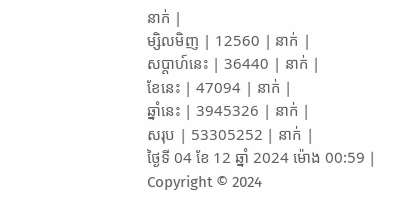នាក់ |
ម្សិលមិញ | 12560 | នាក់ |
សប្ដាហ៍នេះ | 36440 | នាក់ |
ខែនេះ | 47094 | នាក់ |
ឆ្នាំនេះ | 3945326 | នាក់ |
សរុប | 53305252 | នាក់ |
ថ្ងៃទី 04 ខែ 12 ឆ្នាំ 2024 ម៉ោង 00:59 |
Copyright © 2024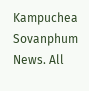Kampuchea Sovanphum News. All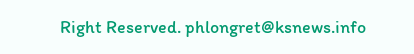Right Reserved. phlongret@ksnews.info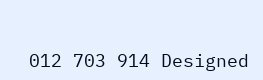012 703 914 Designed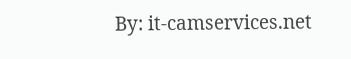By: it-camservices.net